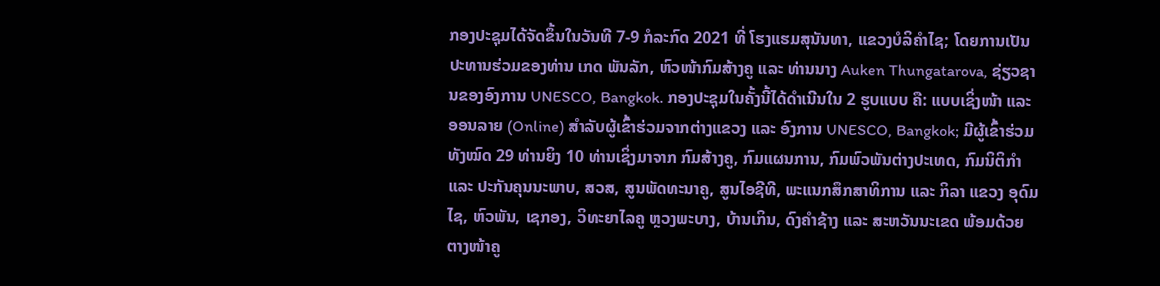ກອງປະຊຸມໄດ້ຈັດຂຶ້ນໃນວັນທີ 7-9 ກໍລະກົດ 2021 ທີ່ ໂຮງແຮມສຸນັນທາ, ແຂວງບໍລິຄຳໄຊ; ໂດຍການເປັນປະທານຮ່ວມຂອງທ່ານ ເກດ ພັນລັກ, ຫົວໜ້າກົມສ້າງຄູ ແລະ ທ່ານນາງ Auken Thungatarova, ຊ່ຽວຊານຂອງອົງການ UNESCO, Bangkok. ກອງປະຊຸມໃນຄັ້ງນີ້ໄດ້ດຳເນີນໃນ 2 ຮູບແບບ ຄື: ແບບເຊິ່ງໜ້າ ແລະ ອອນລາຍ (Online) ສຳລັບຜູ້ເຂົ້າຮ່ວມຈາກຕ່າງແຂວງ ແລະ ອົງການ UNESCO, Bangkok; ມີຜູ້ເຂົ້າຮ່ວມທັງໝົດ 29 ທ່ານຍິງ 10 ທ່ານເຊິ່ງມາຈາກ ກົມສ້າງຄູ, ກົມແຜນການ, ກົມພົວພັນຕ່າງປະເທດ, ກົມນິຕິກໍາ ແລະ ປະກັນຄຸນນະພາບ, ສວສ, ສູນພັດທະນາຄູ, ສູນໄອຊີທີ, ພະແນກສຶກສາທິການ ແລະ ກິລາ ແຂວງ ອຸດົມໄຊ, ຫົວພັນ, ເຊກອງ, ວິທະຍາໄລຄູ ຫຼວງພະບາງ, ບ້ານເກິນ, ດົງຄໍາຊ້າງ ແລະ ສະຫວັນນະເຂດ ພ້ອມດ້ວຍ ຕາງໜ້າຄູ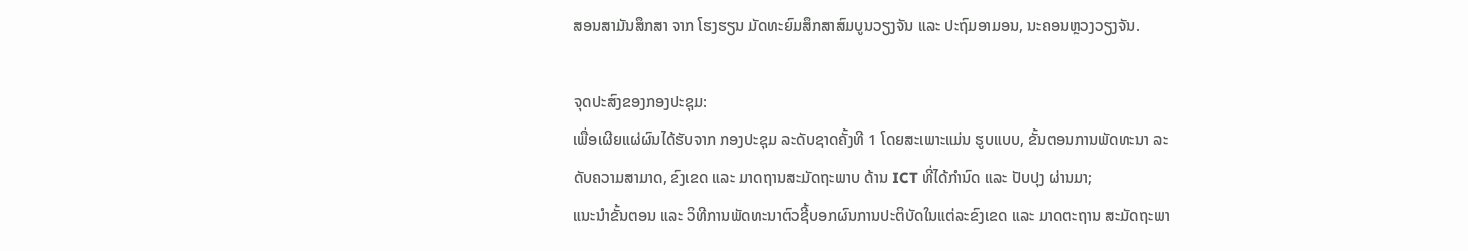ສອນສາມັນສຶກສາ ຈາກ ໂຮງຮຽນ ມັດທະຍົມສຶກສາສົມບູນວຽງຈັນ ແລະ ປະຖົມອາມອນ, ນະຄອນຫຼວງວຽງຈັນ.

ຈຸດປະສົງຂອງກອງປະຊຸມ:
ເພື່ອເຜີຍແຜ່ຜົນໄດ້ຮັບຈາກ ກອງປະຊຸມ ລະດັບຊາດຄັ້ງທີ 1 ໂດຍສະເພາະແມ່ນ ຮູບແບບ, ຂັ້ນຕອນການພັດທະນາ ລະດັບຄວາມສາມາດ, ຂົງເຂດ ແລະ ມາດຖານສະມັດຖະພາບ ດ້ານ ICT ທີ່ໄດ້ກໍານົດ ແລະ ປັບປຸງ ຜ່ານມາ;
ແນະນໍາຂັ້ນຕອນ ແລະ ວິທີການພັດທະນາຕົວຊີ້ບອກຜົນການປະຕິບັດໃນແຕ່ລະຂົງເຂດ ແລະ ມາດຕະຖານ ສະມັດຖະພາ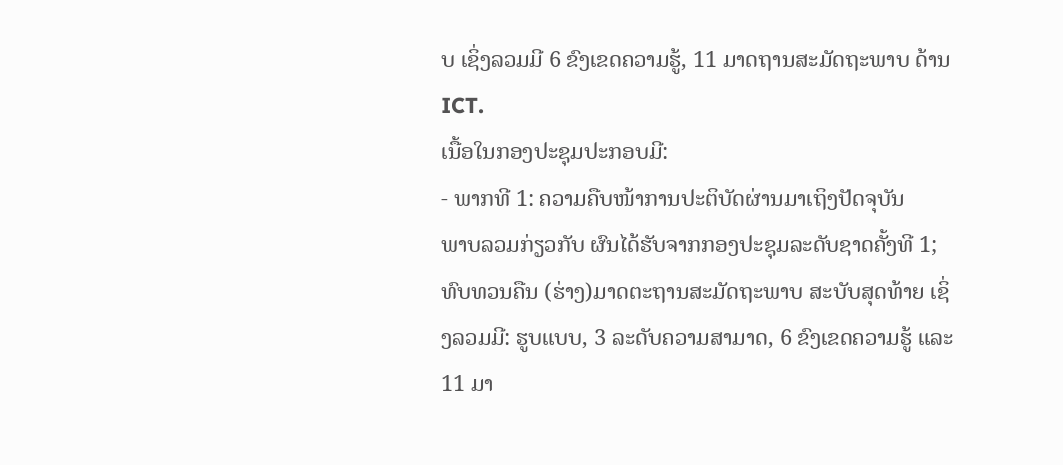ບ ເຊິ່ງລວມມີ 6 ຂົງເຂດຄວາມຮູ້, 11 ມາດຖານສະມັດຖະພາບ ດ້ານ ICT.
ເນື້ອໃນກອງປະຊຸມປະກອບມີ:
- ພາກທີ 1: ຄວາມຄືບໜ້າການປະຕິບັດຜ່ານມາເຖິງປັດຈຸບັນ
ພາບລວມກ່ຽວກັບ ຜົນໄດ້ຮັບຈາກກອງປະຊຸມລະດັບຊາດຄັ້ງທີ 1;ທົບທວນຄືນ (ຮ່າງ)ມາດຕະຖານສະມັດຖະພາບ ສະບັບສຸດທ້າຍ ເຊິ່ງລວມມີ: ຮູບແບບ, 3 ລະດັບຄວາມສາມາດ, 6 ຂົງເຂດຄວາມຮູ້ ແລະ 11 ມາ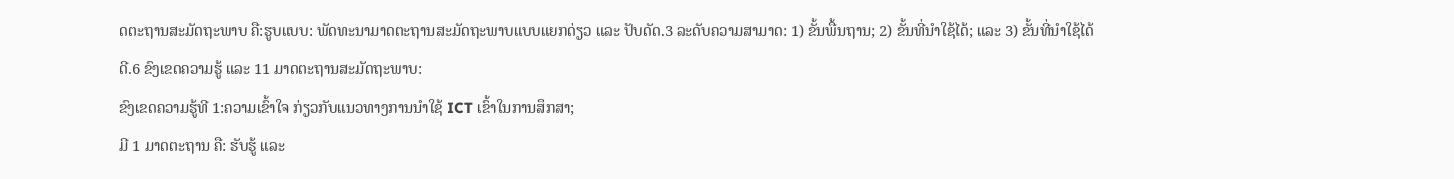ດຕະຖານສະມັດຖະພາບ ຄື:ຮູບແບບ: ພັດທະນາມາດຕະຖານສະມັດຖະພາບແບບແຍກດ່ຽວ ແລະ ປັບດັດ.3 ລະດັບຄວາມສາມາດ: 1) ຂັ້ນພື້ນຖານ; 2) ຂັ້ນທີ່ນຳໃຊ້ໄດ້; ແລະ 3) ຂັ້ນທີ່ນຳໃຊ້ໄດ້ດີ.6 ຂົງເຂດຄວາມຮູ້ ແລະ 11 ມາດຕະຖານສະມັດຖະພາບ:
ຂົງເຂດຄວາມຮູ້ທີ 1:ຄວາມເຂົ້າໃຈ ກ່ຽວກັບແນວທາງການນໍາໃຊ້ ICT ເຂົ້າໃນການສຶກສາ;
ມີ 1 ມາດຕະຖານ ຄື: ຮັບຮູ້ ແລະ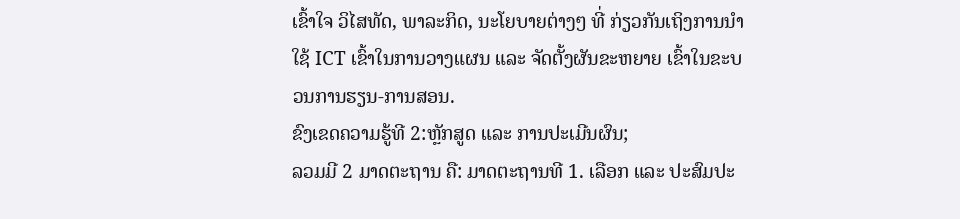ເຂົ້າໃຈ ວິໄສທັດ, ພາລະກິດ, ນະໂຍບາຍຕ່າງໆ ທີ່ ກ່ຽວກັນເຖິງການນໍາໃຊ້ ICT ເຂົ້າໃນການວາງແຜນ ແລະ ຈັດຕັ້ງຜັນຂະຫຍາຍ ເຂົ້າໃນຂະບວນການຮຽນ-ການສອນ.
ຂົງເຂດຄວາມຮູ້ທີ 2:ຫຼັກສູດ ແລະ ການປະເມີນຜົນ;
ລວມມີ 2 ມາດຕະຖານ ຄື: ມາດຕະຖານທີ 1. ເລືອກ ແລະ ປະສົມປະ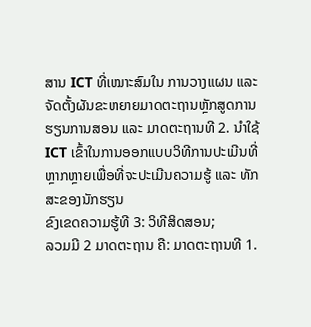ສານ ICT ທີ່ເໝາະສົມໃນ ການວາງແຜນ ແລະ ຈັດຕັ້ງຜັນຂະຫຍາຍມາດຕະຖານຫຼັກສູດການຮຽນການສອນ ແລະ ມາດຕະຖານທີ 2. ນຳໃຊ້ ICT ເຂົ້າໃນການອອກແບບວິທີການປະເມີນທີ່ຫຼາກຫຼາຍເພື່ອທີ່ຈະປະເມີນຄວາມຮູ້ ແລະ ທັກສະຂອງນັກຮຽນ
ຂົງເຂດຄວາມຮູ້ທີ 3: ວິທີສິດສອນ;
ລວມມີ 2 ມາດຕະຖານ ຄື: ມາດຕະຖານທີ 1.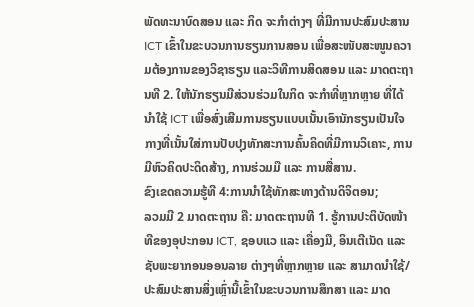ພັດທະນາບົດສອນ ແລະ ກິດ ຈະກຳຕ່າງໆ ທີ່ມີການປະສົມປະສານ ICT ເຂົ້າໃນຂະບວນການຮຽນການສອນ ເພື່ອສະໜັບສະໜູນຄວາມຕ້ອງການຂອງວິຊາຮຽນ ແລະວິທີການສິດສອນ ແລະ ມາດຕະຖານທີ 2. ໃຫ້ນັກຮຽນມີສ່ວນຮ່ວມໃນກິດ ຈະກຳທີ່ຫຼາກຫຼາຍ ທີ່ໄດ້ນຳໃຊ້ ICT ເພື່ອສົ່ງເສີມການຮຽນແບບເນັ້ນເອົານັກຮຽນເປັນໃຈກາງທີ່ເນັ້ນໃສ່ການປັບປຸງທັກສະການຄົ້ນຄິດທີ່ມີການວິເຄາະ, ການມີຫົວຄິດປະດິດສ້າງ, ການຮ່ວມມື ແລະ ການສື່ສານ.
ຂົງເຂດຄວາມຮູ້ທີ 4:ການນຳໃຊ້ທັກສະທາງດ້ານດິຈິຕອນ;
ລວມມີ 2 ມາດຕະຖານ ຄື: ມາດຕະຖານທີ 1. ຮູ້ການປະຕິບັດໜ້າທີຂອງອຸປະກອນ ICT, ຊອບແວ ແລະ ເຄື່ອງມື, ອິນເຕີເນັດ ແລະ ຊັບພະຍາກອນອອນລາຍ ຕ່າງໆທີ່ຫຼາກຫຼາຍ ແລະ ສາມາດນຳໃຊ້/ປະສົມປະສານສິ່ງເຫຼົ່ານີ້ເຂົ້າໃນຂະບວນການສຶກສາ ແລະ ມາດ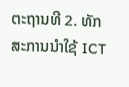ຕະຖານທີ 2. ທັກສະການນຳໃຊ້ ICT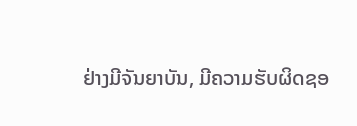ຢ່າງມີຈັນຍາບັນ, ມີຄວາມຮັບຜິດຊອ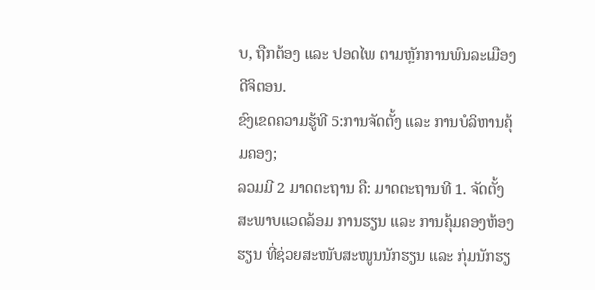ບ, ຖືກຕ້ອງ ແລະ ປອດໄພ ຕາມຫຼັກການພົນລະເມືອງ ດີຈິຕອນ.
ຂົງເຂດຄວາມຮູ້ທີ 5:ການຈັດຕັ້ງ ແລະ ການບໍລິຫານຄຸ້ມຄອງ;
ລວມມີ 2 ມາດຕະຖານ ຄື: ມາດຕະຖານທີ 1. ຈັດຕັ້ງສະພາບແວດລ້ອມ ການຮຽນ ແລະ ການຄຸ້ມຄອງຫ້ອງ ຮຽນ ທີ່ຊ່ວຍສະໜັບສະໜູນນັກຮຽນ ແລະ ກຸ່ມນັກຮຽ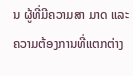ນ ຜູ້ທີ່ມີຄວາມສາ ມາດ ແລະ ຄວາມຕ້ອງການທີ່ແຕກຕ່າງ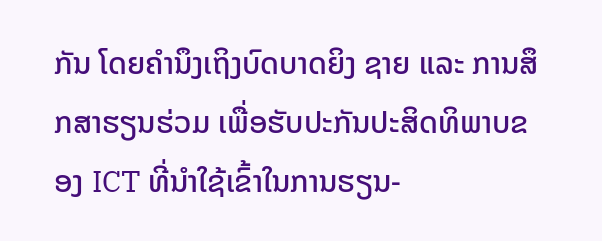ກັນ ໂດຍຄຳນຶງເຖິງບົດບາດຍິງ ຊາຍ ແລະ ການສຶກສາຮຽນຮ່ວມ ເພື່ອຮັບປະກັນປະສິດທິພາບຂອງ ICT ທີ່ນໍາໃຊ້ເຂົ້າໃນການຮຽນ-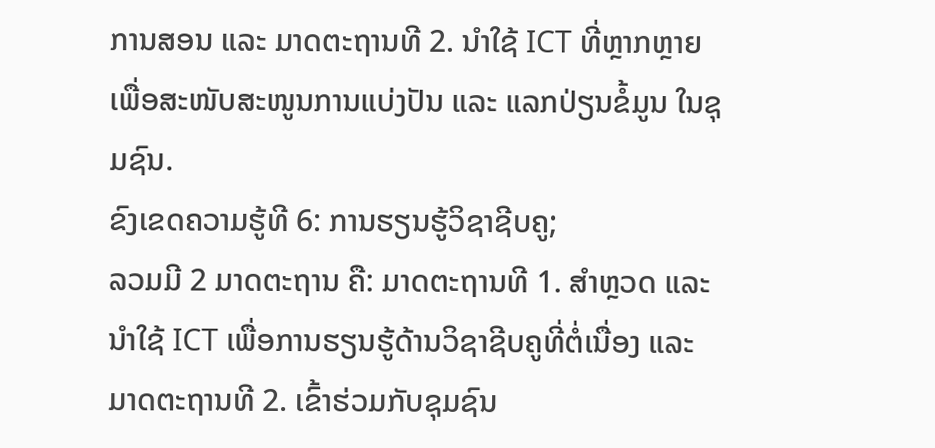ການສອນ ແລະ ມາດຕະຖານທີ 2. ນຳໃຊ້ ICT ທີ່ຫຼາກຫຼາຍ ເພື່ອສະໜັບສະໜູນການແບ່ງປັນ ແລະ ແລກປ່ຽນຂໍ້ມູນ ໃນຊຸມຊົນ.
ຂົງເຂດຄວາມຮູ້ທີ 6: ການຮຽນຮູ້ວິຊາຊີບຄູ;
ລວມມີ 2 ມາດຕະຖານ ຄື: ມາດຕະຖານທີ 1. ສຳຫຼວດ ແລະ ນໍາໃຊ້ ICT ເພື່ອການຮຽນຮູ້ດ້ານວິຊາຊີບຄູທີ່ຕໍ່ເນື່ອງ ແລະ ມາດຕະຖານທີ 2. ເຂົ້າຮ່ວມກັບຊຸມຊົນ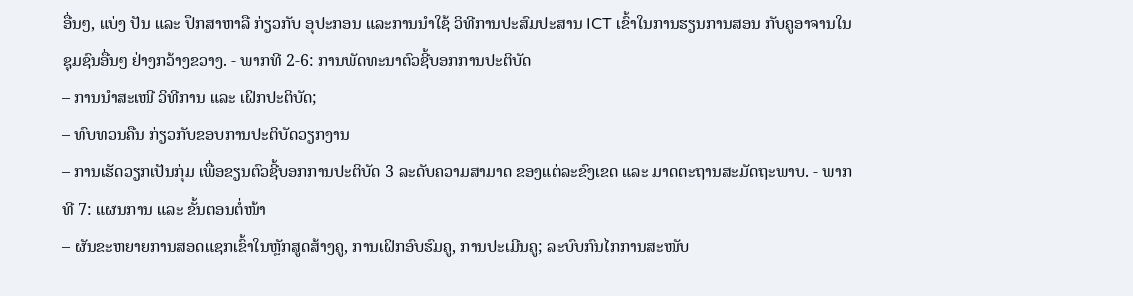ອື່ນໆ, ແບ່ງ ປັນ ແລະ ປຶກສາຫາລື ກ່ຽວກັບ ອຸປະກອນ ແລະການນຳໃຊ້ ວິທີການປະສົມປະສານ ICT ເຂົ້າໃນການຮຽນການສອນ ກັບຄູອາຈານໃນຊຸມຊົນອື່ນໆ ຢ່າງກວ້າງຂວາງ. - ພາກທີ 2-6: ການພັດທະນາຕົວຊີ້ບອກການປະຕິບັດ
– ການນໍາສະເໜີ ວິທີການ ແລະ ເຝິກປະຕິບັດ;
– ທົບທວນຄືນ ກ່ຽວກັບຂອບການປະຕິບັດວຽກງານ
– ການເຮັດວຽກເປັນກຸ່ມ ເພື່ອຂຽນຕົວຊີ້ບອກການປະຕິບັດ 3 ລະດັບຄວາມສາມາດ ຂອງແຕ່ລະຂົງເຂດ ແລະ ມາດຕະຖານສະມັດຖະພາບ. - ພາກທີ 7: ແຜນການ ແລະ ຂັ້ນຕອນຕໍ່ໜ້າ
– ຜັນຂະຫຍາຍການສອດແຊກເຂົ້າໃນຫຼັກສູດສ້າງຄູ, ການເຝິກອົບຮົມຄູ, ການປະເມີນຄູ; ລະບົບກົນໄກການສະໜັບ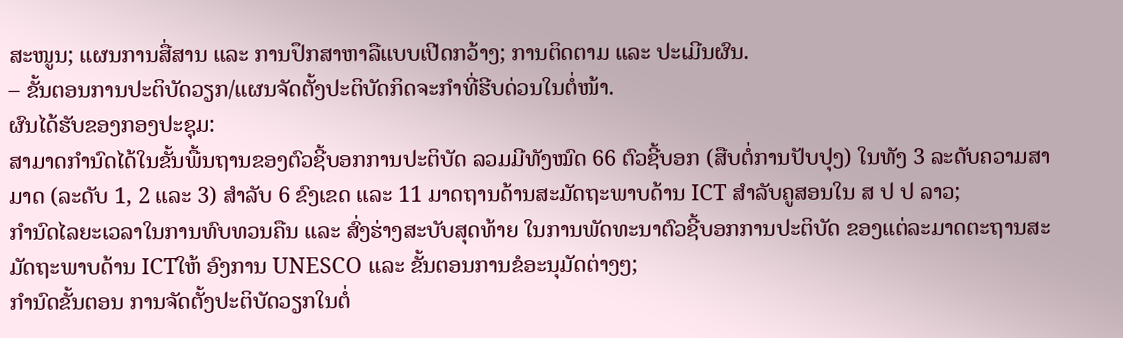ສະໜູນ; ແຜນການສື່ສານ ແລະ ການປຶກສາຫາລືແບບເປີດກວ້າງ; ການຕິດຕາມ ແລະ ປະເມີນຜົນ.
– ຂັ້ນຕອນການປະຕິບັດວຽກ/ແຜນຈັດຕັ້ງປະຕິບັດກິດຈະກໍາທີ່ຮີບດ່ວນໃນຕໍ່ໜ້າ.
ຜົນໄດ້ຮັບຂອງກອງປະຊຸມ:
ສາມາດກໍານົດໄດ້ໃນຂັ້ນພື້ນຖານຂອງຕົວຊີ້ບອກການປະຕິບັດ ລວມມີທັງໝົດ 66 ຕົວຊີ້ບອກ (ສືບຕໍ່ການປັບປຸງ) ໃນທັງ 3 ລະດັບຄວາມສາມາດ (ລະດັບ 1, 2 ແລະ 3) ສຳລັບ 6 ຂົງເຂດ ແລະ 11 ມາດຖານດ້ານສະມັດຖະພາບດ້ານ ICT ສຳລັບຄູສອນໃນ ສ ປ ປ ລາວ;
ກໍານົດໄລຍະເວລາໃນການທົບທວນຄືນ ແລະ ສົ່ງຮ່າງສະບັບສຸດທ້າຍ ໃນການພັດທະນາຕົວຊີ້ບອກການປະຕິບັດ ຂອງແຕ່ລະມາດຕະຖານສະມັດຖະພາບດ້ານ ICTໃຫ້ ອົງການ UNESCO ແລະ ຂັ້ນຕອນການຂໍອະນຸມັດຕ່າງໆ;
ກໍານົດຂັ້ນຕອນ ການຈັດຕັ້ງປະຕິບັດວຽກໃນຕໍ່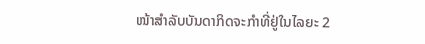ໜ້າສໍາລັບບັນດາກິດຈະກໍາທີ່ຢູ່ໃນໄລຍະ 2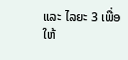ແລະ ໄລຍະ 3 ເພື່ອໃຫ້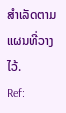ສຳເລັດຕາມແຜນທີ່ວາງໄວ້.
Ref: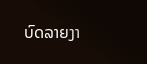ບົດລາຍງາ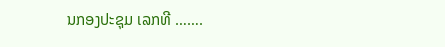ນກອງປະຊຸມ ເລກທີ …….